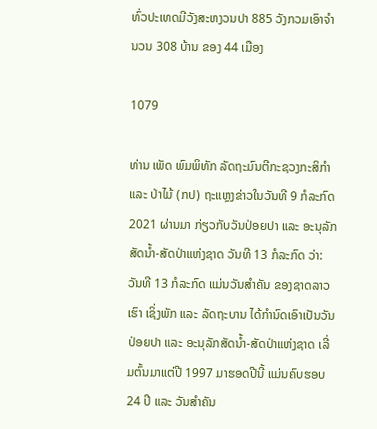ທົ່ວປະເທດມີວັງສະຫງວນປາ 885 ວັງກວມເອົາຈໍານວນ 308 ບ້ານ ຂອງ 44 ເມືອງ

1079

ທ່ານ ເພັດ ພົມພິທັກ ລັດຖະມົນຕີກະຊວງກະສິກຳ ແລະ ປ່າໄມ້ (ກປ) ຖະແຫຼງຂ່າວໃນວັນທີ 9 ກໍລະກົດ 2021 ຜ່ານມາ ກ່ຽວກັບວັນປ່ອຍປາ ແລະ ອະນຸລັກສັດນໍ້າ-ສັດປ່າແຫ່ງຊາດ ວັນທີ 13 ກໍລະກົດ ວ່າ: ວັນທີ 13 ກໍລະກົດ ແມ່ນວັນສໍາຄັນ ຂອງຊາດລາວເຮົາ ເຊິ່ງພັກ ແລະ ລັດຖະບານ ໄດ້ກໍານົດເອົາເປັນວັນປ່ອຍປາ ແລະ ອະນຸລັກສັດນໍ້າ-ສັດປ່າແຫ່ງຊາດ ເລີ່ມຕົ້ນມາແຕ່ປີ 1997 ມາຮອດປີນີ້ ແມ່ນຄົບຮອບ 24 ປີ ແລະ ວັນສໍາຄັນ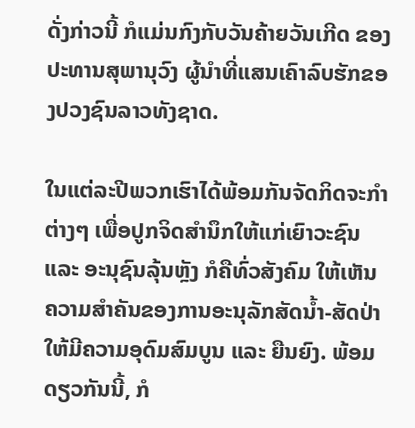ດັ່ງກ່າວນີ້ ກໍແມ່ນກົງກັບວັນຄ້າຍວັນເກີດ ຂອງປະທານສຸພານຸວົງ ຜູ້ນໍາທີ່ແສນເຄົາລົບຮັກຂອງປວງຊົນລາວທັງຊາດ.

ໃນແຕ່ລະປີພວກເຮົາໄດ້ພ້ອມກັນຈັດກິດຈະກໍາຕ່າງໆ ເພື່ອປູກຈິດສໍານຶກໃຫ້ແກ່ເຍົາວະຊົນ ແລະ ອະນຸຊົນລຸ້ນຫຼັງ ກໍຄືທົ່ວສັງຄົມ ໃຫ້ເຫັນຄວາມສໍາຄັນຂອງການອະນຸລັກສັດນໍ້າ-ສັດປ່າ ໃຫ້ມີຄວາມອຸດົມສົມບູນ ແລະ ຍືນຍົງ. ພ້ອມດຽວກັນນີ້, ກໍ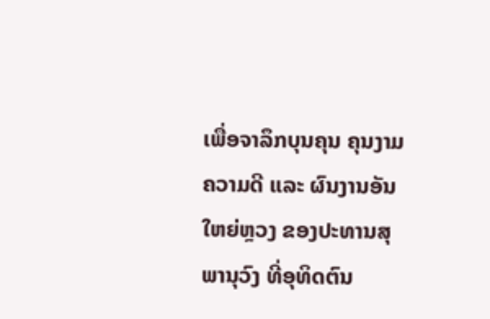ເພື່ອຈາລຶກບຸນຄຸນ ຄຸນງາມຄວາມດີ ແລະ ຜົນງານອັນໃຫຍ່ຫຼວງ ຂອງປະທານສຸພານຸວົງ ທີ່ອຸທິດຕົນ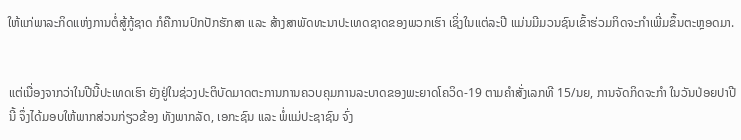ໃຫ້ແກ່ພາລະກິດແຫ່ງການຕໍ່ສູ້ກູ້ຊາດ ກໍຄືການປົກປັກຮັກສາ ແລະ ສ້າງສາພັດທະນາປະເທດຊາດຂອງພວກເຮົາ ເຊິ່ງໃນແຕ່ລະປີ ແມ່ນມີມວນຊົນເຂົ້າຮ່ວມກິດຈະກໍາເພີ່ມຂຶ້ນຕະຫຼອດມາ.


ແຕ່ເນື່ອງຈາກວ່າໃນປີນີ້ປະເທດເຮົາ ຍັງຢູ່ໃນຊ່ວງປະຕິບັດມາດຕະການການຄວບຄຸມການລະບາດຂອງພະຍາດໂຄວິດ-19 ຕາມຄໍາສັ່ງເລກທີ 15/ນຍ, ການຈັດກິດຈະກໍາ ໃນວັນປ່ອຍປາປີນີ້ ຈຶ່ງໄດ້ມອບໃຫ້ພາກສ່ວນກ່ຽວຂ້ອງ ທັງພາກລັດ, ເອກະຊົນ ແລະ ພໍ່ແມ່ປະຊາຊົນ ຈົ່ງ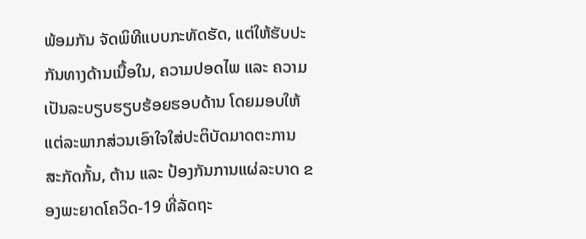ພ້ອມກັນ ຈັດພິທີແບບກະທັດຮັດ, ແຕ່ໃຫ້ຮັບປະກັນທາງດ້ານເນື້ອໃນ, ຄວາມປອດໄພ ແລະ ຄວາມເປັນລະບຽບຮຽບຮ້ອຍຮອບດ້ານ ໂດຍມອບໃຫ້ແຕ່ລະພາກສ່ວນເອົາໃຈໃສ່ປະຕິບັດມາດຕະການ ສະກັດກັ້ນ, ຕ້ານ ແລະ ປ້ອງກັນການແຜ່ລະບາດ ຂອງພະຍາດໂຄວິດ-19 ທີ່ລັດຖະ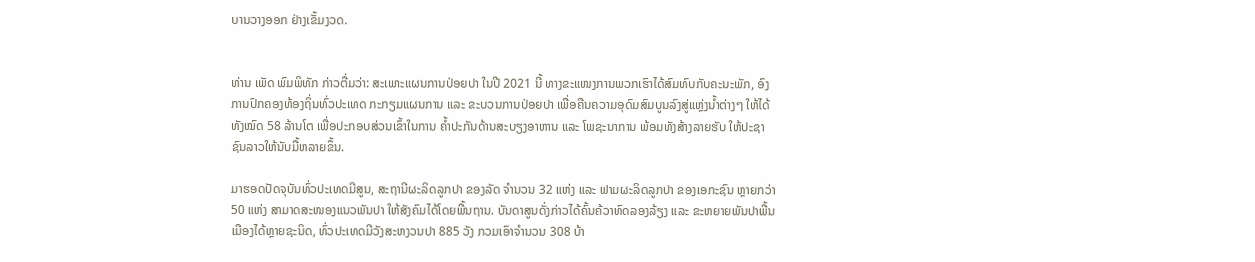ບານວາງອອກ ຢ່າງເຂັ້ມງວດ.


ທ່ານ ເພັດ ພົມພິທັກ ກ່າວຕື່ມວ່າ: ສະເພາະແຜນການປ່ອຍປາ ໃນປີ 2021 ນີ້ ທາງຂະແໜງການພວກເຮົາໄດ້ສົມທົບກັບຄະນະພັກ, ອົງການປົກຄອງທ້ອງຖິ່ນທົ່ວປະເທດ ກະກຽມແຜນການ ແລະ ຂະບວນການປ່ອຍປາ ເພື່ອຄືນຄວາມອຸດົມສົມບູນລົງສູ່ແຫຼ່ງນໍ້າຕ່າງໆ ໃຫ້ໄດ້ທັງໝົດ 58 ລ້ານໂຕ ເພື່ອປະກອບສ່ວນເຂົ້າໃນການ ຄ້ຳປະກັນດ້ານສະບຽງອາຫານ ແລະ ໂພຊະນາການ ພ້ອມທັງສ້າງລາຍຮັບ ໃຫ້ປະຊາຊົນລາວໃຫ້ນັບມື້ຫລາຍຂຶ້ນ.

ມາຮອດປັດຈຸບັນທົ່ວປະເທດມີສູນ, ສະຖານີຜະລິດລູກປາ ຂອງລັດ ຈໍານວນ 32 ແຫ່ງ ແລະ ຟາມຜະລິດລູກປາ ຂອງເອກະຊົນ ຫຼາຍກວ່າ 50 ແຫ່ງ ສາມາດສະໜອງແນວພັນປາ ໃຫ້ສັງຄົມໄດ້ໂດຍພື້ນຖານ. ບັນດາສູນດັ່ງກ່າວໄດ້ຄົ້ນຄ້ວາທົດລອງລ້ຽງ ແລະ ຂະຫຍາຍພັນປາພື້ນເມືອງໄດ້ຫຼາຍຊະນິດ, ທົ່ວປະເທດມີວັງສະຫງວນປາ 885 ວັງ ກວມເອົາຈໍານວນ 308 ບ້າ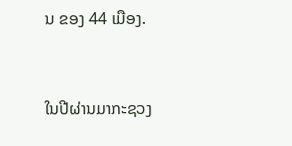ນ ຂອງ 44 ເມືອງ.


ໃນປີຜ່ານມາກະຊວງ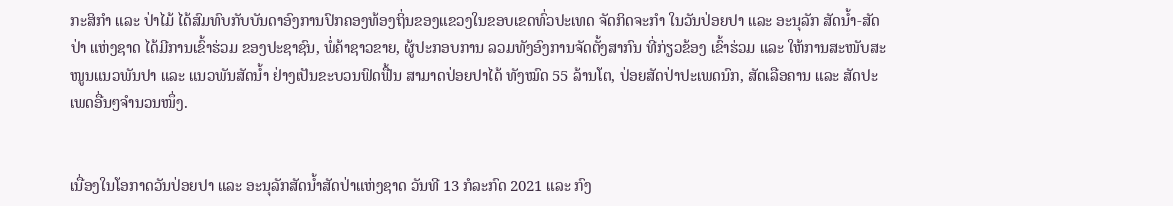ກະສິກໍາ ແລະ ປ່າໄມ້ ໄດ້ສົມທົບກັບບັນດາອົງການປົກຄອງທ້ອງຖິ່ນຂອງແຂວງໃນຂອບເຂດທົ່ວປະເທດ ຈັດກິດຈະກໍາ ໃນວັນປ່ອຍປາ ແລະ ອະນຸລັກ ສັດນໍ້າ-ສັດປ່າ ແຫ່ງຊາດ ໄດ້ມີການເຂົ້າຮ່ວມ ຂອງປະຊາຊົນ, ພໍ່ຄ້າຊາວຂາຍ, ຜູ້ປະກອບການ ລວມທັງອົງການຈັດຕັ້ງສາກົນ ທີ່ກ່ຽວຂ້ອງ ເຂົ້າຮ່ວມ ແລະ ໃຫ້ການສະໜັບສະໜູນແນວພັນປາ ແລະ ແນວພັນສັດນໍ້າ ຢ່າງເປັນຂະບວນຟົດຟື້ນ ສາມາດປ່ອຍປາໄດ້ ທັງໝົດ 55 ລ້ານໂຕ, ປ່ອຍສັດປ່າປະເພດນົກ, ສັດເລືອຄານ ແລະ ສັດປະເພດອື່ນໆຈໍານວນໜຶ່ງ.


ເນື່ອງໃນໂອກາດວັນປ່ອຍປາ ແລະ ອະນຸລັກສັດນໍ້າສັດປ່າແຫ່ງຊາດ ວັນທີ 13 ກໍລະກົດ 2021 ແລະ ກົງ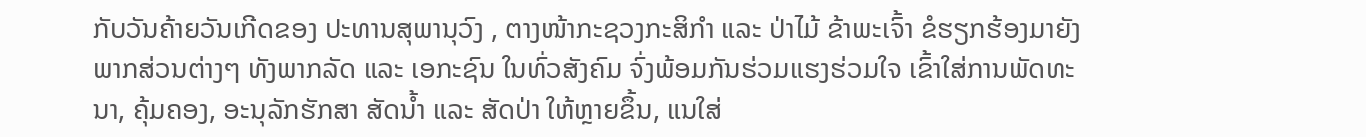ກັບວັນຄ້າຍວັນເກີດຂອງ ປະທານສຸພານຸວົງ , ຕາງໜ້າກະຊວງກະສິກໍາ ແລະ ປ່າໄມ້ ຂ້າພະເຈົ້າ ຂໍຮຽກຮ້ອງມາຍັງພາກສ່ວນຕ່າງໆ ທັງພາກລັດ ແລະ ເອກະຊົນ ໃນທົ່ວສັງຄົມ ຈົ່ງພ້ອມກັນຮ່ວມແຮງຮ່ວມໃຈ ເຂົ້າໃສ່ການພັດທະນາ, ຄຸ້ມຄອງ, ອະນຸລັກຮັກສາ ສັດນໍ້າ ແລະ ສັດປ່າ ໃຫ້ຫຼາຍຂຶ້ນ, ແນໃສ່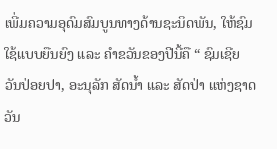ເພີ່ມຄວາມອຸດົມສົມບູນທາງດ້ານຊະນິດພັນ, ໃຫ້ຊົມໃຊ້ແບບຍືນຍົງ ແລະ ຄຳຂວັນຂອງປີນີ້ຄື “ ຊົມເຊີຍ ວັນປ່ອຍປາ, ອະນຸລັກ ສັດນໍ້າ ແລະ ສັດປ່າ ແຫ່ງຊາດ ວັນ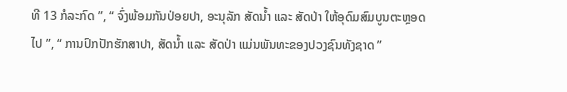ທີ 13 ກໍລະກົດ ”, “ ຈົ່ງພ້ອມກັນປ່ອຍປາ, ອະນຸລັກ ສັດນໍ້າ ແລະ ສັດປ່າ ໃຫ້ອຸດົມສົມບູນຕະຫຼອດໄປ ”, “ ການປົກປັກຮັກສາປາ, ສັດນໍ້າ ແລະ ສັດປ່າ ແມ່ນພັນທະຂອງປວງຊົນທັງຊາດ ”